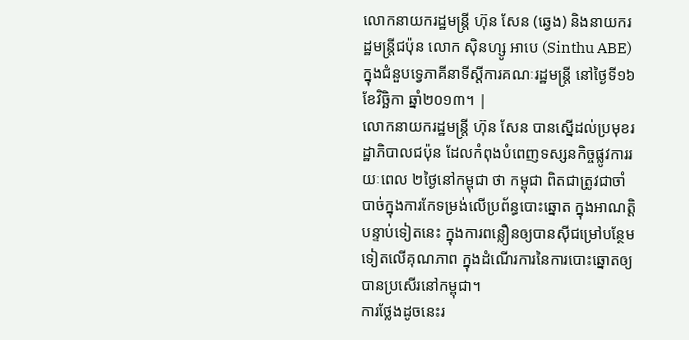លោកនាយករដ្ឋមន្ត្រី ហ៊ុន សែន (ឆ្វេង) និងនាយករដ្ឋមន្ត្រីជប៉ុន លោក ស៊ិនហ្សូ អាបេ (Sinthu ABE) ក្នុងជំនួបទ្វេភាគីនាទីស្ដីការគណៈរដ្ឋមន្ត្រី នៅថ្ងៃទី១៦ ខែវិច្ឆិកា ឆ្នាំ២០១៣។ |
លោកនាយករដ្ឋមន្ត្រី ហ៊ុន សែន បានស្នើដល់ប្រមុខរដ្ឋាភិបាលជប៉ុន ដែលកំពុងបំពេញទស្សនកិច្ចផ្លូវការរយៈពេល ២ថ្ងៃនៅកម្ពុជា ថា កម្ពុជា ពិតជាត្រូវជាចាំបាច់ក្នុងការកែទម្រង់លើប្រព័ន្ធបោះឆ្នោត ក្នុងអាណត្តិបន្ទាប់ទៀតនេះ ក្នុងការពន្លឿនឲ្យបានស៊ីជម្រៅបន្ថែមទៀតលើគុណភាព ក្នុងដំណើរការនៃការបោះឆ្នោតឲ្យបានប្រសើរនៅកម្ពុជា។
ការថ្លែងដូចនេះរ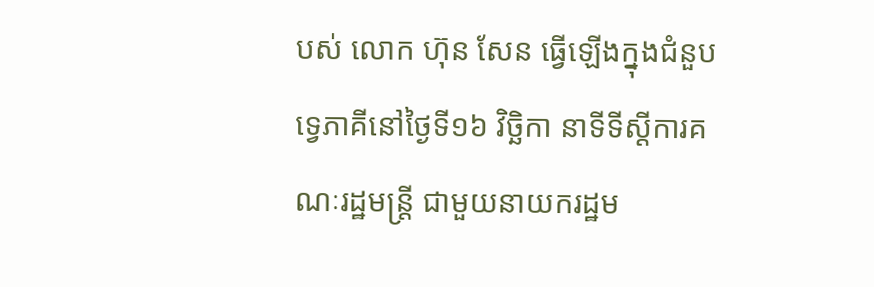បស់ លោក ហ៊ុន សែន ធ្វើឡើងក្នុងជំនួបទ្វេភាគីនៅថ្ងៃទី១៦ វិច្ឆិកា នាទីទីស្ដីការគណៈរដ្ឋមន្ត្រី ជាមួយនាយករដ្ឋម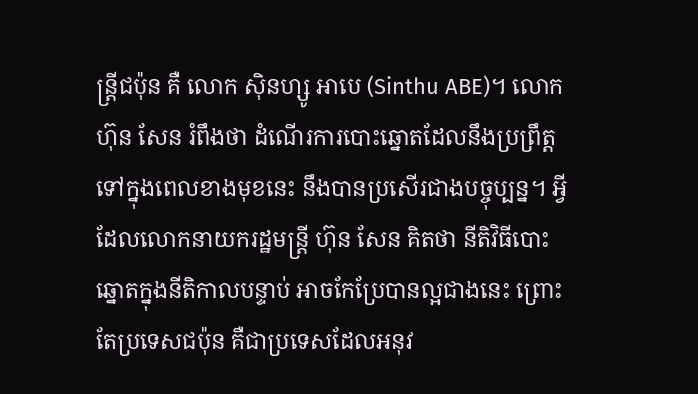ន្ត្រីជប៉ុន គឺ លោក ស៊ិនហ្សូ អាបេ (Sinthu ABE)។ លោក ហ៊ុន សែន រំពឹងថា ដំណើរការបោះឆ្នោតដែលនឹងប្រព្រឹត្តទៅក្នុងពេលខាងមុខនេះ នឹងបានប្រសើរជាងបច្ចុប្បន្ន។ អ្វីដែលលោកនាយករដ្ឋមន្ត្រី ហ៊ុន សែន គិតថា នីតិវិធីបោះឆ្នោតក្នុងនីតិកាលបន្ទាប់ អាចកែប្រែបានល្អជាងនេះ ព្រោះតែប្រទេសជប៉ុន គឺជាប្រទេសដែលអនុវ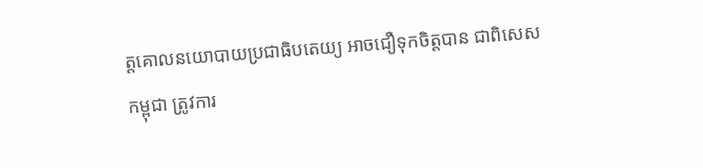ត្តគោលនយោបាយប្រជាធិបតេយ្យ អាចជឿទុកចិត្តបាន ជាពិសេស កម្ពុជា ត្រូវការ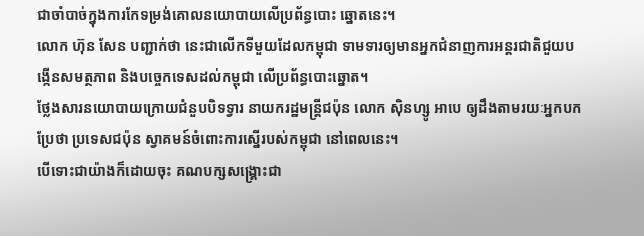ជាចាំបាច់ក្នុងការកែទម្រង់គោលនយោបាយលើប្រព័ន្ធបោះ ឆ្នោតនេះ។
លោក ហ៊ុន សែន បញ្ជាក់ថា នេះជាលើកទីមួយដែលកម្ពុជា ទាមទារឲ្យមានអ្នកជំនាញការអន្តរជាតិជួយបង្កើនសមត្ថភាព និងបច្ចេកទេសដល់កម្ពុជា លើប្រព័ន្ធបោះឆ្នោត។
ថ្លែងសារនយោបាយក្រោយជំនួបបិទទ្វារ នាយករដ្ឋមន្ត្រីជប៉ុន លោក ស៊ិនហ្សូ អាបេ ឲ្យដឹងតាមរយៈអ្នកបកប្រែថា ប្រទេសជប៉ុន ស្វាគមន៍ចំពោះការស្នើរបស់កម្ពុជា នៅពេលនេះ។
បើទោះជាយ៉ាងក៏ដោយចុះ គណបក្សសង្គ្រោះជា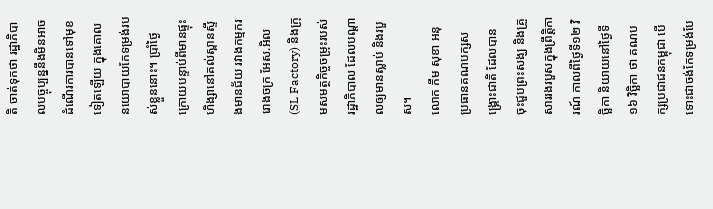តិ ចាត់ទុកថា រដ្ឋាភិបាលបច្ចុប្បន្ននឹងមិនអាចដំណើរការបានទៅមុខទៀតឡើយ ក្នុងគោលនយោបាយកែទម្រង់របស់ខ្លួននោះ។ ប្រាំថ្ងៃក្រោយបន្ទាប់ពីមានផ្ទុះហិង្សានៅគល់ស្ពានស្ទឹងមានជ័យ រវាងកម្មកររោងចក្រ អែស.អិល (SL Factory) និងក្រុមសមត្ថកិច្ចចម្រុះរបស់រដ្ឋាភិបាល ដែលបណ្ដាលឲ្យមានស្លាប់ និងរបួស។
លោក កឹម សុខា អនុប្រធានគណបក្សសង្គ្រោះជាតិ ដែលបានចុះជួបព្រះសង្ឃ និងគ្រួសាររងរបួសក្នុងព្រឹត្តិការណ៍ កាលពីថ្ងៃទី១២ វិច្ឆិកា និយាយនៅថ្ងៃទី១៦ វិច្ឆិកា ថា គណបក្សប្រជាជនកម្ពុជា បើទោះជាចង់កែទម្រង់បែ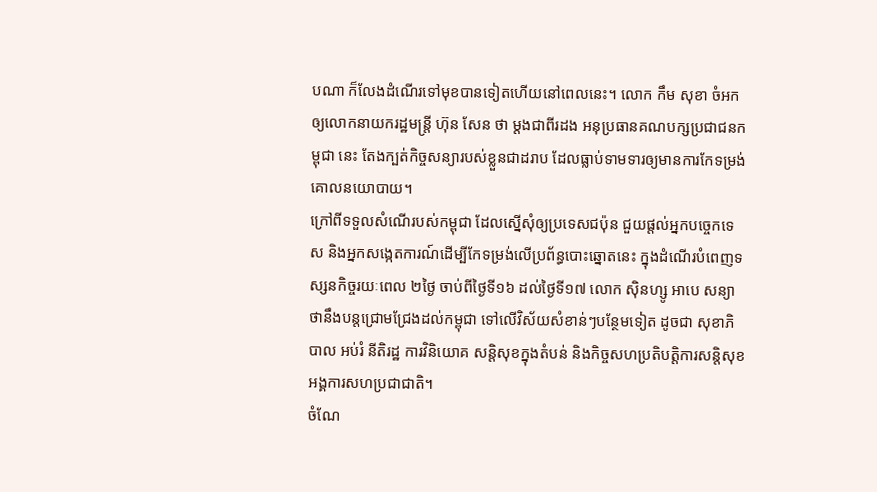បណា ក៏លែងដំណើរទៅមុខបានទៀតហើយនៅពេលនេះ។ លោក កឹម សុខា ចំអកឲ្យលោកនាយករដ្ឋមន្ត្រី ហ៊ុន សែន ថា ម្ដងជាពីរដង អនុប្រធានគណបក្សប្រជាជនកម្ពុជា នេះ តែងក្បត់កិច្ចសន្យារបស់ខ្លួនជាដរាប ដែលធ្លាប់ទាមទារឲ្យមានការកែទម្រង់គោលនយោបាយ។
ក្រៅពីទទួលសំណើរបស់កម្ពុជា ដែលស្នើសុំឲ្យប្រទេសជប៉ុន ជួយផ្ដល់អ្នកបច្ចេកទេស និងអ្នកសង្កេតការណ៍ដើម្បីកែទម្រង់លើប្រព័ន្ធបោះឆ្នោតនេះ ក្នុងដំណើរបំពេញទស្សនកិច្ចរយៈពេល ២ថ្ងៃ ចាប់ពីថ្ងៃទី១៦ ដល់ថ្ងៃទី១៧ លោក ស៊ិនហ្សូ អាបេ សន្យាថានឹងបន្តជ្រោមជ្រែងដល់កម្ពុជា ទៅលើវិស័យសំខាន់ៗបន្ថែមទៀត ដូចជា សុខាភិបាល អប់រំ នីតិរដ្ឋ ការវិនិយោគ សន្តិសុខក្នុងតំបន់ និងកិច្ចសហប្រតិបត្តិការសន្តិសុខអង្គការសហប្រជាជាតិ។
ចំណែ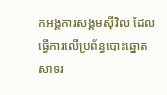កអង្គការសង្គមស៊ីវិល ដែលធ្វើការលើប្រព័ន្ធបោះឆ្នោត សាទរ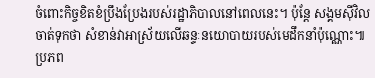ចំពោះកិច្ចខិតខំប្រឹងប្រែងរបស់រដ្ឋាភិបាលនៅពេលនេះ។ ប៉ុន្តែ សង្គមស៊ីវិលចាត់ទុកថា សំខាន់វាអាស្រ័យលើឆន្ទៈនយោបាយរបស់មេដឹកនាំប៉ុណ្ណោះ៕
ប្រភព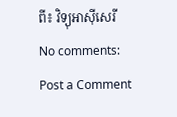ពី៖ វិទ្យុអាស៊ីសេរី
No comments:
Post a Comment